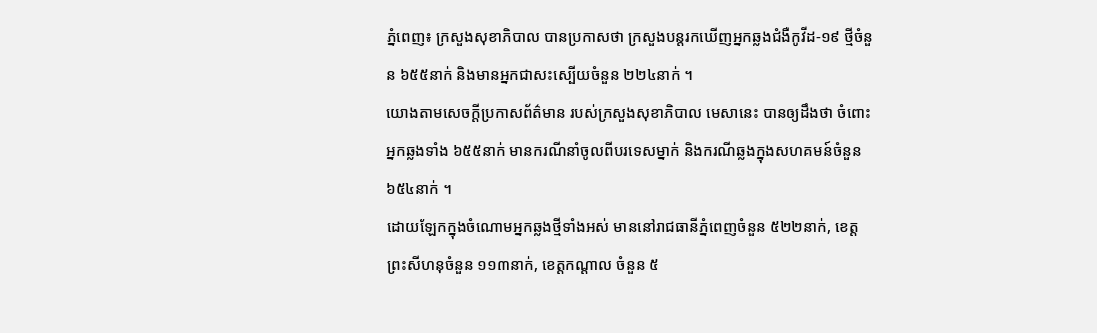ភ្នំពេញ៖ ក្រសួងសុខាភិបាល បានប្រកាសថា ក្រសួងបន្តរកឃេីញអ្នកឆ្លងជំងឺកូវីដ-១៩ ថ្មីចំនួន ៦៥៥នាក់ និងមានអ្នកជាសះស្បេីយចំនួន ២២៤នាក់ ។
យោងតាមសេចក្ដីប្រកាសព័ត៌មាន របស់ក្រសួងសុខាភិបាល មេសានេះ បានឲ្យដឹងថា ចំពោះអ្នកឆ្លងទាំង ៦៥៥នាក់ មានករណីនាំចូលពីបរទេសម្នាក់ និងករណីឆ្លងក្នុងសហគមន៍ចំនួន ៦៥៤នាក់ ។
ដោយឡែកក្នុងចំណោមអ្នកឆ្លងថ្មីទាំងអស់ មាននៅរាជធានីភ្នំពេញចំនួន ៥២២នាក់, ខេត្តព្រះសីហនុចំនួន ១១៣នាក់, ខេត្តកណ្តាល ចំនួន ៥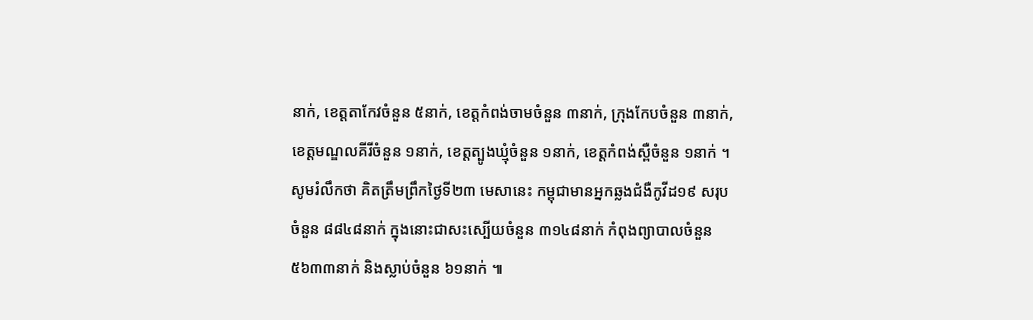នាក់, ខេត្តតាកែវចំនួន ៥នាក់, ខេត្តកំពង់ចាមចំនួន ៣នាក់, ក្រុងកែបចំនួន ៣នាក់, ខេត្តមណ្ឌលគីរីចំនួន ១នាក់, ខេត្តត្បូងឃ្មុំចំនួន ១នាក់, ខេត្តកំពង់ស្ពឺចំនួន ១នាក់ ។
សូមរំលឹកថា គិតត្រឹមព្រឹកថ្ងៃទី២៣ មេសានេះ កម្ពុជាមានអ្នកឆ្លងជំងឺកូវីដ១៩ សរុបចំនួន ៨៨៤៨នាក់ ក្នុងនោះជាសះស្បើយចំនួន ៣១៤៨នាក់ កំពុងព្យាបាលចំនួន ៥៦៣៣នាក់ និងស្លាប់ចំនួន ៦១នាក់ ៕